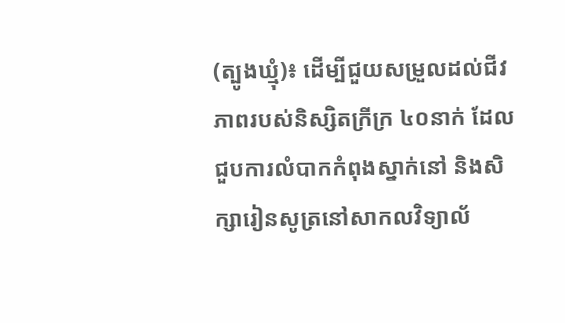(ត្បូងឃ្មុំ)៖ ដើម្បីជួយសម្រួលដល់ជីវភាពរបស់និស្សិតក្រីក្រ ៤០នាក់ ដែលជួបការលំបាកកំពុងស្នាក់នៅ និងសិក្សារៀនសូត្រនៅសាកលវិទ្យាល័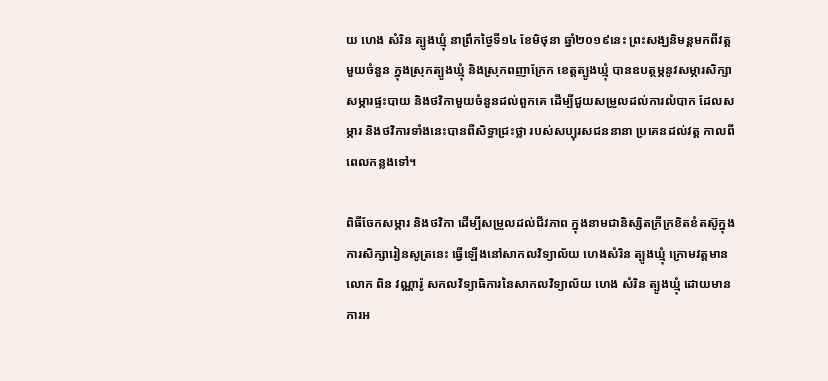យ ហេង សំរិន ត្បូងឃ្មុំ នាព្រឹកថ្ងៃទី១៤ ខែមិថុនា ឆ្នាំ២០១៩នេះ ព្រះសង្ឃនិមន្តមកពីវត្តមួយចំនួន ក្នុងស្រុកត្បូងឃ្មុំ និងស្រុកពញាក្រែក ខេត្តត្បូងឃ្មុំ បានឧបត្ថម្ភនូវសម្ភារសិក្សា សម្ភារផ្ទះបាយ និងថវិកាមួយចំនួនដល់ពួកគេ ដើម្បីជួយសម្រួលដល់ការលំបាក ដែលសម្ភារ និងថវិការទាំងនេះបានពីសិទ្ធាជ្រះថ្លា របស់សប្បុរសជននានា ប្រគេនដល់វត្ត កាលពីពេលកន្លងទៅ។

ពិធីចែកសម្ភារ និងថវិកា ដើម្បីសម្រួលដល់ជីវភាព ក្នុងនាមជានិស្សិតក្រីក្រខិតខំតស៊ូក្នុងការសិក្សារៀនសូត្រនេះ ធ្វើឡើងនៅសាកលវិទ្យាល័យ ហេងសំរិន ត្បូងឃ្មុំ ក្រោមវត្តមាន លោក ពិន វណ្ណារ៉ូ សកលវិទ្យាធិការនៃសាកលវិទ្យាល័យ ហេង សំរិន ត្បូងឃ្មុំ ដោយមានការអ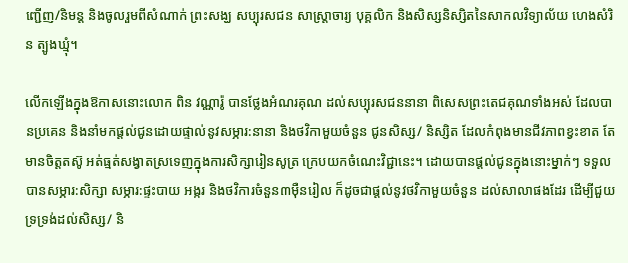ញ្ជើញ/និមន្ត និងចូលរួមពីសំណាក់ ព្រះសង្ឃ សប្បុរសជន សាស្ត្រាចារ្យ បុគ្គលិក និងសិស្សនិស្សិតនៃសាកលវិទ្យាល័យ ហេងសំរិន ត្បូងឃ្មុំ។

លើកឡើងក្នុងឱកាសនោះលោក ពិន វណ្ណារ៉ូ បានថ្លែងអំណរគុណ ដល់សប្បុរសជននានា ពិសេសព្រះតេជគុណទាំងអស់ ដែលបានប្រគេន និងនាំមកផ្តល់ជូនដោយផ្ទាល់នូវសម្ភារ:នានា និងថវិកាមួយចំនួន ជូនសិស្ស/ និស្សិត ដែលកំពុងមានជីវភាពខ្វះខាត តែមានចិត្តតស៊ូ អត់ធ្មត់សង្វាតស្រទេញក្នុងការសិក្សារៀនសូត្រ ក្រេបយកចំណេះវិជ្ជានេះ។ ដោយបានផ្តល់ជូនក្នុងនោះម្នាក់ៗ ទទួលបានសម្ភារ:សិក្សា សម្ភារ:ផ្ទះបាយ អង្ករ និងថវិការចំនួន៣ម៉ឺនរៀល ក៏ដូចជាផ្តល់នូវថវិកាមួយចំនួន ដល់សាលាផងដែរ ដើម្បីជួយទ្រទ្រង់ដល់សិស្ស/ និ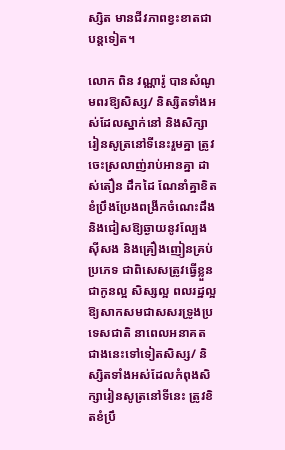ស្សិត មានជីវភាពខ្វះខាតជាបន្តទៀត។

លោក ពិន វណ្ណារ៉ូ បានសំណូមពរឱ្យសិស្ស/ និស្សិតទាំងអស់ដែលស្នាក់នៅ និងសិក្សារៀនសូត្រនៅទីនេះរួមគ្នា ត្រូវចេះស្រលាញ់រាប់អានគ្នា ដាស់តឿន ដឹកដៃ ណែនាំគ្នាខិតខំប្រឹងប្រែងពង្រីកចំណេះដឹង និងជៀសឱ្យឆ្ងាយនូវល្បែងស៊ីសង និងគ្រឿងញៀនគ្រប់ប្រភេទ ជាពិសេសត្រូវធ្វើខ្លួនជាកូនល្អ សិស្សល្អ ពលរដ្ឋល្អ ឱ្យសាកសមជាសសរទ្រូងប្រទេសជាតិ នាពេលអនាគត ជាងនេះទៅទៀតសិស្ស/ និស្សិតទាំងអស់ដែលកំពុងសិក្សារៀនសូត្រនៅទីនេះ ត្រូវខិតខំប្រឹ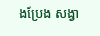ងប្រែង សង្វា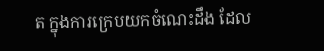ត ក្នុងការក្រេបយកចំណេះដឹង ដែល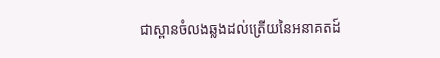ជាស្ពានចំលងឆ្លងដល់ត្រើយនៃអនាគតដ៍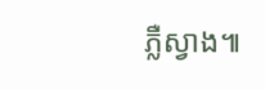ភ្លឺស្វាង៕